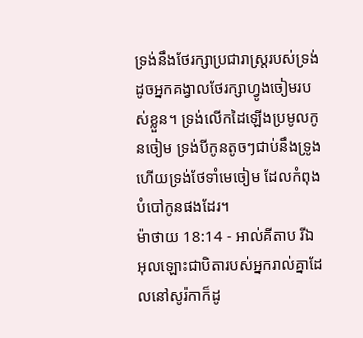ទ្រង់នឹងថែរក្សាប្រជារាស្ត្ររបស់ទ្រង់ ដូចអ្នកគង្វាលថែរក្សាហ្វូងចៀមរបស់ខ្លួន។ ទ្រង់លើកដៃឡើងប្រមូលកូនចៀម ទ្រង់បីកូនតូចៗជាប់នឹងទ្រូង ហើយទ្រង់ថែទាំមេចៀម ដែលកំពុងបំបៅកូនផងដែរ។
ម៉ាថាយ 18:14 - អាល់គីតាប រីឯអុលឡោះជាបិតារបស់អ្នករាល់គ្នាដែលនៅសូរ៉កាក៏ដូ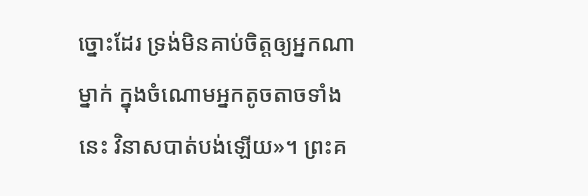ច្នោះដែរ ទ្រង់មិនគាប់ចិត្តឲ្យអ្នកណាម្នាក់ ក្នុងចំណោមអ្នកតូចតាចទាំងនេះ វិនាសបាត់បង់ឡើយ»។ ព្រះគ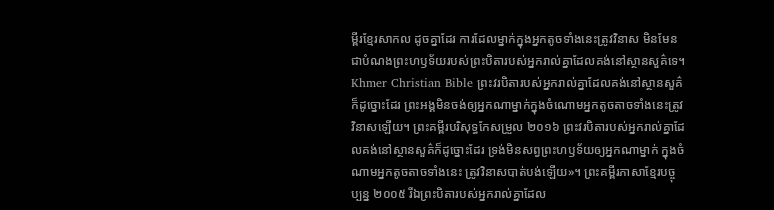ម្ពីរខ្មែរសាកល ដូចគ្នាដែរ ការដែលម្នាក់ក្នុងអ្នកតូចទាំងនេះត្រូវវិនាស មិនមែនជាបំណងព្រះហឫទ័យរបស់ព្រះបិតារបស់អ្នករាល់គ្នាដែលគង់នៅស្ថានសួគ៌ទេ។ Khmer Christian Bible ព្រះវរបិតារបស់អ្នករាល់គ្នាដែលគង់នៅស្ថានសួគ៌ ក៏ដូច្នោះដែរ ព្រះអង្គមិនចង់ឲ្យអ្នកណាម្នាក់ក្នុងចំណោមអ្នកតូចតាចទាំងនេះត្រូវវិនាសឡើយ។ ព្រះគម្ពីរបរិសុទ្ធកែសម្រួល ២០១៦ ព្រះវរបិតារបស់អ្នករាល់គ្នាដែលគង់នៅស្ថានសួគ៌ក៏ដូច្នោះដែរ ទ្រង់មិនសព្វព្រះហឫទ័យឲ្យអ្នកណាម្នាក់ ក្នុងចំណាមអ្នកតូចតាចទាំងនេះ ត្រូវវិនាសបាត់បង់ឡើយ»។ ព្រះគម្ពីរភាសាខ្មែរបច្ចុប្បន្ន ២០០៥ រីឯព្រះបិតារបស់អ្នករាល់គ្នាដែល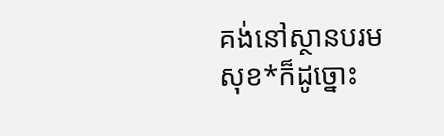គង់នៅស្ថានបរមសុខ*ក៏ដូច្នោះ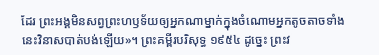ដែរ ព្រះអង្គមិនសព្វព្រះហឫទ័យឲ្យអ្នកណាម្នាក់ក្នុងចំណោមអ្នកតូចតាចទាំងនេះវិនាសបាត់បង់ឡើយ»។ ព្រះគម្ពីរបរិសុទ្ធ ១៩៥៤ ដូច្នេះ ព្រះវ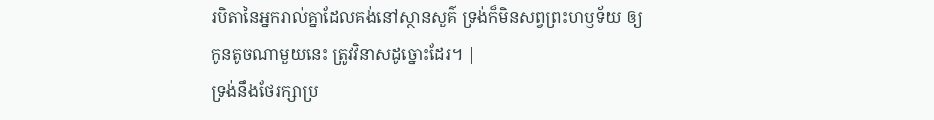របិតានៃអ្នករាល់គ្នាដែលគង់នៅស្ថានសួគ៌ ទ្រង់ក៏មិនសព្វព្រះហឫទ័យ ឲ្យកូនតូចណាមួយនេះ ត្រូវវិនាសដូច្នោះដែរ។ |
ទ្រង់នឹងថែរក្សាប្រ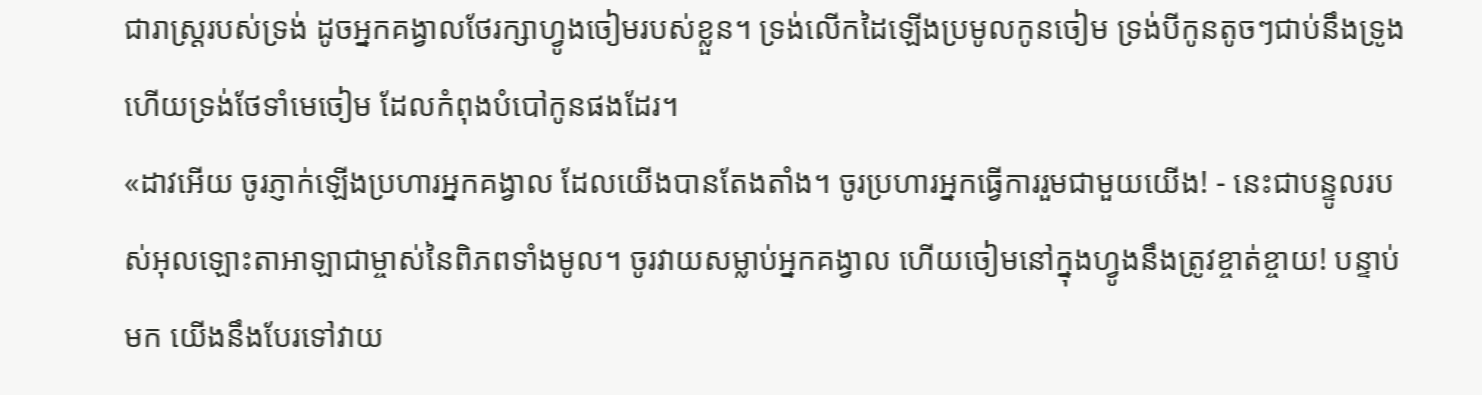ជារាស្ត្ររបស់ទ្រង់ ដូចអ្នកគង្វាលថែរក្សាហ្វូងចៀមរបស់ខ្លួន។ ទ្រង់លើកដៃឡើងប្រមូលកូនចៀម ទ្រង់បីកូនតូចៗជាប់នឹងទ្រូង ហើយទ្រង់ថែទាំមេចៀម ដែលកំពុងបំបៅកូនផងដែរ។
«ដាវអើយ ចូរភ្ញាក់ឡើងប្រហារអ្នកគង្វាល ដែលយើងបានតែងតាំង។ ចូរប្រហារអ្នកធ្វើការរួមជាមួយយើង! - នេះជាបន្ទូលរបស់អុលឡោះតាអាឡាជាម្ចាស់នៃពិភពទាំងមូល។ ចូរវាយសម្លាប់អ្នកគង្វាល ហើយចៀមនៅក្នុងហ្វូងនឹងត្រូវខ្ចាត់ខ្ចាយ! បន្ទាប់មក យើងនឹងបែរទៅវាយ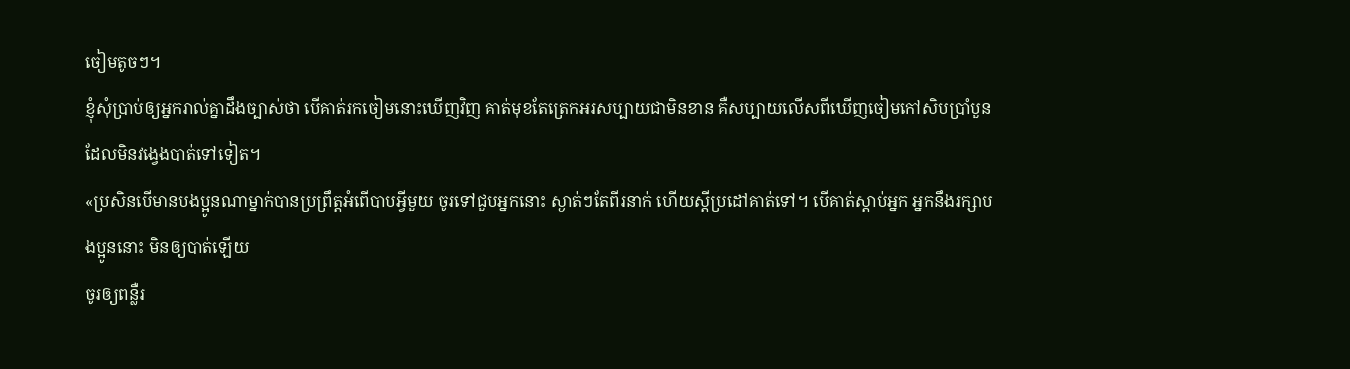ចៀមតូចៗ។
ខ្ញុំសុំប្រាប់ឲ្យអ្នករាល់គ្នាដឹងច្បាស់ថា បើគាត់រកចៀមនោះឃើញវិញ គាត់មុខតែត្រេកអរសប្បាយជាមិនខាន គឺសប្បាយលើសពីឃើញចៀមកៅសិបប្រាំបួនដែលមិនវង្វេងបាត់ទៅទៀត។
«ប្រសិនបើមានបងប្អូនណាម្នាក់បានប្រព្រឹត្ដអំពើបាបអ្វីមួយ ចូរទៅជួបអ្នកនោះ ស្ងាត់ៗតែពីរនាក់ ហើយស្ដីប្រដៅគាត់ទៅ។ បើគាត់ស្ដាប់អ្នក អ្នកនឹងរក្សាបងប្អូននោះ មិនឲ្យបាត់ឡើយ
ចូរឲ្យពន្លឺរ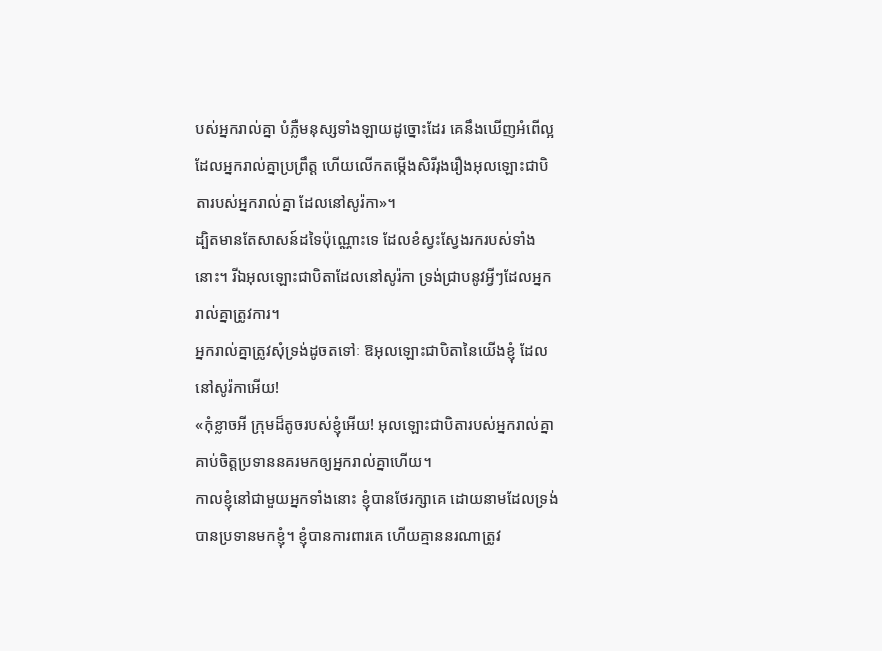បស់អ្នករាល់គ្នា បំភ្លឺមនុស្សទាំងឡាយដូច្នោះដែរ គេនឹងឃើញអំពើល្អ ដែលអ្នករាល់គ្នាប្រព្រឹត្ដ ហើយលើកតម្កើងសិរីរុងរឿងអុលឡោះជាបិតារបស់អ្នករាល់គ្នា ដែលនៅសូរ៉កា»។
ដ្បិតមានតែសាសន៍ដទៃប៉ុណ្ណោះទេ ដែលខំស្វះស្វែងរករបស់ទាំង នោះ។ រីឯអុលឡោះជាបិតាដែលនៅសូរ៉កា ទ្រង់ជ្រាបនូវអ្វីៗដែលអ្នករាល់គ្នាត្រូវការ។
អ្នករាល់គ្នាត្រូវសុំទ្រង់ដូចតទៅៈ ឱអុលឡោះជាបិតានៃយើងខ្ញុំ ដែលនៅសូរ៉កាអើយ!
«កុំខ្លាចអី ក្រុមដ៏តូចរបស់ខ្ញុំអើយ! អុលឡោះជាបិតារបស់អ្នករាល់គ្នា គាប់ចិត្តប្រទាននគរមកឲ្យអ្នករាល់គ្នាហើយ។
កាលខ្ញុំនៅជាមួយអ្នកទាំងនោះ ខ្ញុំបានថែរក្សាគេ ដោយនាមដែលទ្រង់បានប្រទានមកខ្ញុំ។ ខ្ញុំបានការពារគេ ហើយគ្មាននរណាត្រូវ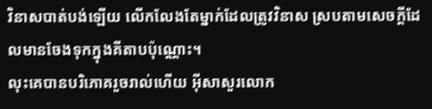វិនាសបាត់បង់ឡើយ លើកលែងតែម្នាក់ដែលត្រូវវិនាស ស្របតាមសេចក្ដីដែលមានចែងទុកក្នុងគីតាបប៉ុណ្ណោះ។
លុះគេបានបរិភោគរួចរាល់ហើយ អ៊ីសាសួរលោក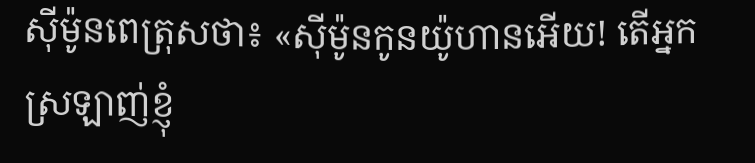ស៊ីម៉ូនពេត្រុសថា៖ «ស៊ីម៉ូនកូនយ៉ូហានអើយ! តើអ្នកស្រឡាញ់ខ្ញុំ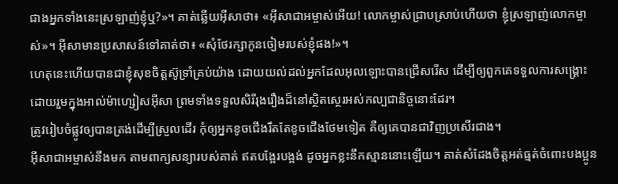ជាងអ្នកទាំងនេះស្រឡាញ់ខ្ញុំឬ?»។ គាត់ឆ្លើយអ៊ីសាថា៖ «អ៊ីសាជាអម្ចាស់អើយ! លោកម្ចាស់ជ្រាបស្រាប់ហើយថា ខ្ញុំស្រឡាញ់លោកម្ចាស់»។ អ៊ីសាមានប្រសាសន៍ទៅគាត់ថា៖ «សុំថែរក្សាកូនចៀមរបស់ខ្ញុំផង!»។
ហេតុនេះហើយបានជាខ្ញុំសុខចិត្ដស៊ូទ្រាំគ្រប់យ៉ាង ដោយយល់ដល់អ្នកដែលអុលឡោះបានជ្រើសរើស ដើម្បីឲ្យពួកគេទទួលការសង្គ្រោះ ដោយរួមក្នុងអាល់ម៉ាហ្សៀសអ៊ីសា ព្រមទាំងទទួលសិរីរុងរឿងដ៏នៅស្ថិតស្ថេរអស់កល្បជានិច្ចនោះដែរ។
ត្រូវរៀបចំផ្លូវឲ្យបានត្រង់ដើម្បីស្រួលដើរ កុំឲ្យអ្នកខូចជើងរឹតតែខូចជើងថែមទៀត គឺឲ្យគេបានជាវិញប្រសើរជាង។
អ៊ីសាជាអម្ចាស់នឹងមក តាមពាក្យសន្យារបស់គាត់ ឥតបង្អែរបង្អង់ ដូចអ្នកខ្លះនឹកស្មាននោះឡើយ។ គាត់សំដែងចិត្តអត់ធ្មត់ចំពោះបងប្អូន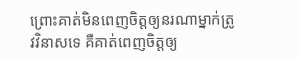ព្រោះគាត់មិនពេញចិត្តឲ្យនរណាម្នាក់ត្រូវវិនាសទេ គឺគាត់ពេញចិត្តឲ្យ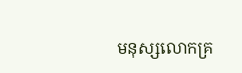មនុស្សលោកគ្រ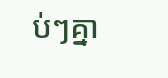ប់ៗគ្នា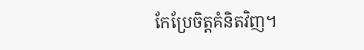កែប្រែចិត្ដគំនិតវិញ។